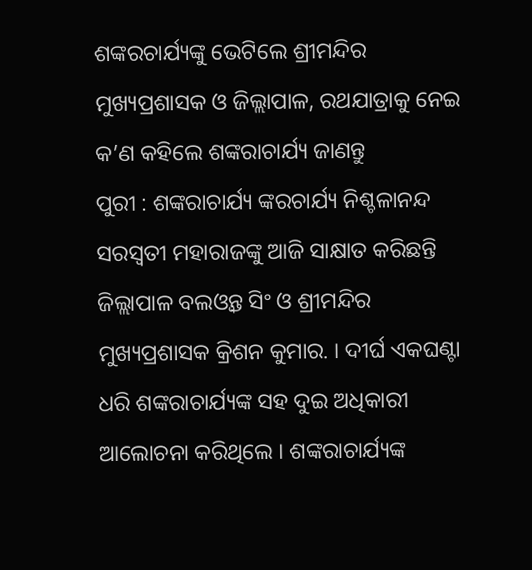ଶଙ୍କରଚାର୍ଯ୍ୟଙ୍କୁ ଭେଟିଲେ ଶ୍ରୀମନ୍ଦିର ମୁଖ୍ୟପ୍ରଶାସକ ଓ ଜିଲ୍ଲାପାଳ, ରଥଯାତ୍ରାକୁ ନେଇ କ’ଣ କହିଲେ ଶଙ୍କରାଚାର୍ଯ୍ୟ ଜାଣନ୍ତୁ
ପୁରୀ : ଶଙ୍କରାଚାର୍ଯ୍ୟ ଙ୍କରଚାର୍ଯ୍ୟ ନିଶ୍ଚଳାନନ୍ଦ ସରସ୍ୱତୀ ମହାରାଜଙ୍କୁ ଆଜି ସାକ୍ଷାତ କରିଛନ୍ତି ଜିଲ୍ଲାପାଳ ବଲଓ୍ୱନ୍ତ ସିଂ ଓ ଶ୍ରୀମନ୍ଦିର ମୁଖ୍ୟପ୍ରଶାସକ କ୍ରିଶନ କୁମାର. । ଦୀର୍ଘ ଏକଘଣ୍ଟା ଧରି ଶଙ୍କରାଚାର୍ଯ୍ୟଙ୍କ ସହ ଦୁଇ ଅଧିକାରୀ ଆଲୋଚନା କରିଥିଲେ । ଶଙ୍କରାଚାର୍ଯ୍ୟଙ୍କ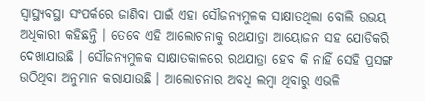ସ୍ୱାସ୍ଥ୍ୟବସ୍ଥା ସଂପର୍କରେ ଜାଣିବା ପାଇଁ ଏହା ସୌଜନ୍ୟମୁଳକ ସାକ୍ଷାତଥିଲା ବୋଲି ଉଭୟ ଅଧିକାରୀ କହିଛନ୍ତି । ତେବେ ଏହି ଆଲୋଚନାକୁ ରଥଯାତ୍ରା ଆୟୋଜନ ସହ ଯୋଡିକରି ଦେଖାଯାଉଛି । ସୌଜନ୍ୟମୁଳକ ସାକ୍ଷାତକାଳରେ ରଥଯାତ୍ରା ହେବ କି ନାହିଁ ସେହି ପ୍ରସଙ୍ଗ ଉଠିଥିବା ଅନୁମାନ କରାଯାଉଛି । ଆଲୋଚନାର ଅବଧି ଲମ୍ବା ଥିବାରୁ ଏଭଳି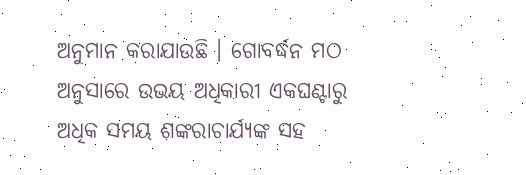ଅନୁମାନ କରାଯାଉଛି । ଗୋବର୍ଦ୍ଧନ ମଠ ଅନୁସାରେ ଉଭୟ ଅଧିକାରୀ ଏକଘଣ୍ଟାରୁ ଅଧିକ ସମୟ ଶଙ୍କରାଚାର୍ଯ୍ୟଙ୍କ ସହ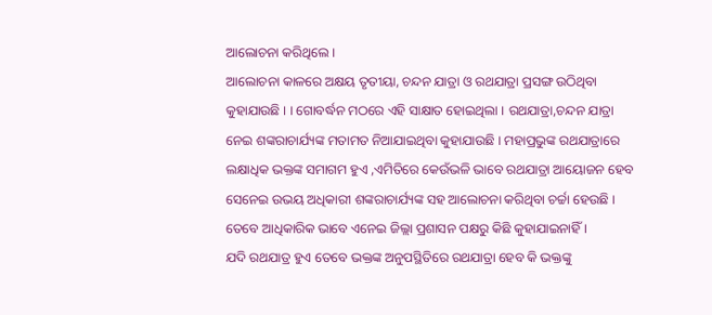ଆଲୋଚନା କରିଥିଲେ ।
ଆଲୋଚନା କାଳରେ ଅକ୍ଷୟ ତୃତୀୟା, ଚନ୍ଦନ ଯାତ୍ରା ଓ ରଥଯାତ୍ରା ପ୍ରସଙ୍ଗ ଉଠିଥିବା କୁହାଯାଉଛି । । ଗୋବର୍ଦ୍ଧନ ମଠରେ ଏହି ସାକ୍ଷାତ ହୋଇଥିଲା । ରଥଯାତ୍ରା,ଚନ୍ଦନ ଯାତ୍ରା ନେଇ ଶଙ୍କରାଚାର୍ଯ୍ୟଙ୍କ ମତାମତ ନିଆଯାଇଥିବା କୁହାଯାଉଛି । ମହାପ୍ରଭୁଙ୍କ ରଥଯାତ୍ରାରେ ଲକ୍ଷାଧିକ ଭକ୍ତଙ୍କ ସମାଗମ ହୁଏ ,ଏମିତିରେ କେଉଁଭଳି ଭାବେ ରଥଯାତ୍ରା ଆୟୋଜନ ହେବ ସେନେଇ ଉଭୟ ଅଧିକାରୀ ଶଙ୍କରାଚାର୍ଯ୍ୟଙ୍କ ସହ ଆଲୋଚନା କରିଥିବା ଚର୍ଚ୍ଚା ହେଉଛି । ତେବେ ଆଧିକାରିକ ଭାବେ ଏନେଇ ଜିଲ୍ଲା ପ୍ରଶାସନ ପକ୍ଷରୁ କିଛି କୁହାଯାଇନାହିଁ ।
ଯଦି ରଥଯାତ୍ର ହୁଏ ତେବେ ଭକ୍ତଙ୍କ ଅନୁପସ୍ଥିତିରେ ରଥଯାତ୍ରା ହେବ କି ଭକ୍ତଙ୍କୁ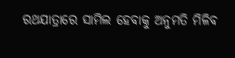ରଥଯାତ୍ରାରେ ସାମିଲ ହେବାକୁ ଅନୁମତି ମିଳିବ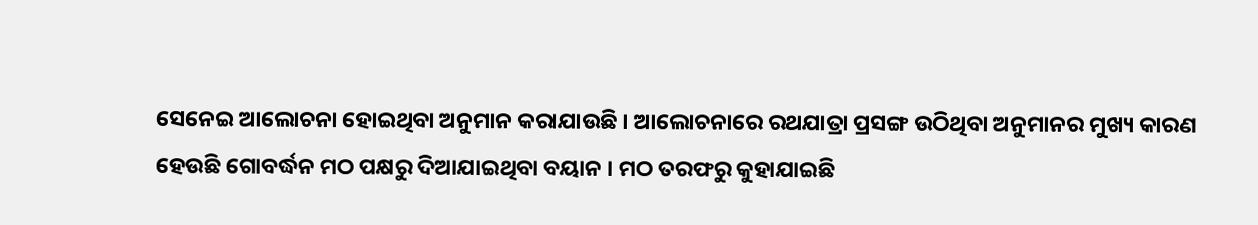ସେନେଇ ଆଲୋଚନା ହୋଇଥିବା ଅନୁମାନ କରାଯାଉଛି । ଆଲୋଚନାରେ ରଥଯାତ୍ରା ପ୍ରସଙ୍ଗ ଉଠିଥିବା ଅନୁମାନର ମୁଖ୍ୟ କାରଣ ହେଉଛି ଗୋବର୍ଦ୍ଧନ ମଠ ପକ୍ଷରୁ ଦିଆଯାଇଥିବା ବୟାନ । ମଠ ତରଫରୁ କୁହାଯାଇଛି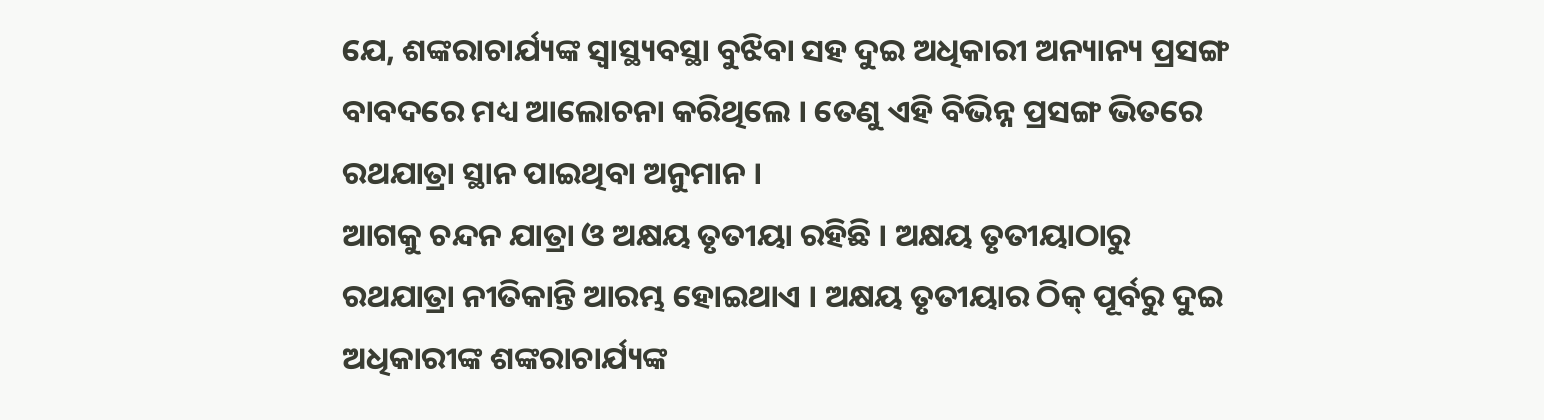ଯେ, ଶଙ୍କରାଚାର୍ଯ୍ୟଙ୍କ ସ୍ୱାସ୍ଥ୍ୟବସ୍ଥା ବୁଝିବା ସହ ଦୁଇ ଅଧିକାରୀ ଅନ୍ୟାନ୍ୟ ପ୍ରସଙ୍ଗ ବାବଦରେ ମଧ୍ୟ ଆଲୋଚନା କରିଥିଲେ । ତେଣୁ ଏହି ବିଭିନ୍ନ ପ୍ରସଙ୍ଗ ଭିତରେ ରଥଯାତ୍ରା ସ୍ଥାନ ପାଇଥିବା ଅନୁମାନ ।
ଆଗକୁ ଚନ୍ଦନ ଯାତ୍ରା ଓ ଅକ୍ଷୟ ତୃତୀୟା ରହିଛି । ଅକ୍ଷୟ ତୃତୀୟାଠାରୁ ରଥଯାତ୍ରା ନୀତିକାନ୍ତି ଆରମ୍ଭ ହୋଇଥାଏ । ଅକ୍ଷୟ ତୃତୀୟାର ଠିକ୍ ପୂର୍ବରୁ ଦୁଇ ଅଧିକାରୀଙ୍କ ଶଙ୍କରାଚାର୍ଯ୍ୟଙ୍କ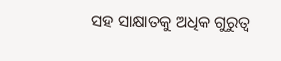ସହ ସାକ୍ଷାତକୁ ଅଧିକ ଗୁରୁତ୍ୱ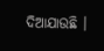ଦିଆଯାଉଛି ।